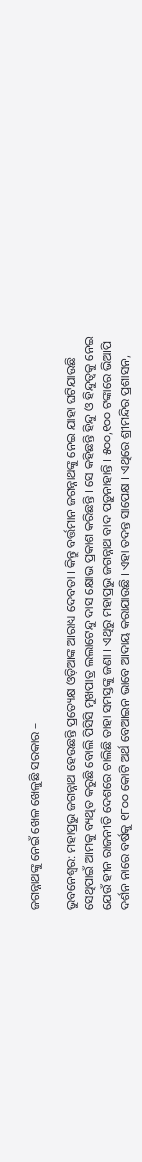ଜଗନ୍ନାଥଙ୍କୁ ନେଇଁ ଖେଳ ଖେଳୁଛି ସରକାର –

ଭୁବନେଶ୍ୱର: ମହାପ୍ରଭୁ ଜଗନ୍ନାଥ ହେଉଛନ୍ତି ପ୍ରତ୍ୟେକ୍ଷ ଓଡ଼ିଆଙ୍କ ଆରାଧ୍ୟ ଦେବତା । କିନ୍ତୁ ବର୍ତ୍ତମାନ ଜଗନ୍ନାଥଙ୍କୁ ନେଇ ଯାହା ଘଟିଯାଉଛି ସେଥିପାଇଁ ଆମକୁ ବ୍ୟଥିତ କରୁଛି ବୋଲି ପିସିସି ମୁଖପାତ୍ର ଲଲାଟେନ୍ଦୁ ଦାସ କ୍ଷୋଭ ପ୍ରକାଶ କରିଛନ୍ତି । ସେ କହିଛନ୍ତି ହିନ୍ଦୁ ଓ ହିନ୍ଦୁତ୍ୱକୁ ନେଇ ଯେଉଁ ହୀନ ରାଜନୀତି ଦେଶରେ ଚାଲିଛି ତାହା ସମସ୍ତଙ୍କୁ ଜଣା । ଏଥିରୁ ମହାପ୍ରଭୁ ଜଗନ୍ନାଥ ବାଦ ପଡ଼ୁନାହାନ୍ତି । ୫୦୦,୧୦୦ ଟଙ୍କାରେ ଭିଆପି ଦର୍ଶନ ନାରେ ବର୍ଷକୁ ୧୮୦୦ କୋଟି ଅର୍ଥ ବେଆଇନ ଭାବେ ଆଦାୟ କରାଯାଉଛି । ଏହା ତଦନ୍ତ ସାପେକ୍ଷ । ଏଥିରେ ଶ୍ରୀମନ୍ଦିର ପ୍ରଶାସନ,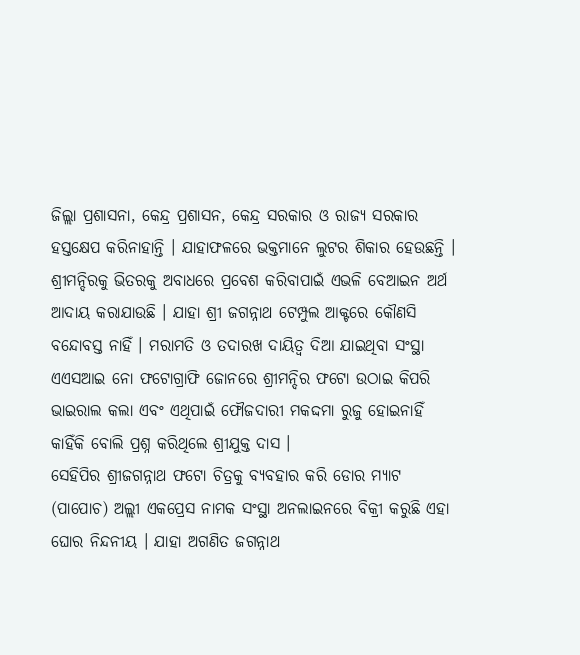ଜିଲ୍ଲା ପ୍ରଶାସନା, କେନ୍ଦ୍ର ପ୍ରଶାସନ, କେନ୍ଦ୍ର ସରକାର ଓ ରାଜ୍ୟ ସରକାର ହସ୍ତକ୍ଷେପ କରିନାହାନ୍ତି । ଯାହାଫଳରେ ଭକ୍ତମାନେ ଲୁଟର ଶିକାର ହେଉଛନ୍ତି । ଶ୍ରୀମନ୍ଦିରକୁ ଭିତରକୁ ଅବାଧରେ ପ୍ରବେଶ କରିବାପାଇଁ ଏଭଳି ବେଆଇନ ଅର୍ଥ ଆଦାୟ କରାଯାଉଛି । ଯାହା ଶ୍ରୀ ଜଗନ୍ନାଥ ଟେମ୍ପୁଲ ଆକ୍ଟରେ କୌଣସି ବନ୍ଦୋବସ୍ତ ନାହିଁ । ମରାମତି ଓ ତଦାରଖ ଦାୟିତ୍ୱ ଦିଆ ଯାଇଥିବା ସଂସ୍ଥା ଏଏସଆଇ ନୋ ଫଟୋଗ୍ରାଫି ଜୋନରେ ଶ୍ରୀମନ୍ଦିର ଫଟୋ ଉଠାଇ କିପରି ଭାଇରାଲ କଲା ଏବଂ ଏଥିପାଇଁ ଫୌଜଦାରୀ ମକଦ୍ଦମା ରୁଜୁ ହୋଇନାହିଁ କାହିଁକି ବୋଲି ପ୍ରଶ୍ନ କରିଥିଲେ ଶ୍ରୀଯୁକ୍ତ ଦାସ ।
ସେହିପିର ଶ୍ରୀଜଗନ୍ନାଥ ଫଟୋ ଚିତ୍ରକୁ ବ୍ୟବହାର କରି ଡୋର ମ୍ୟାଟ (ପାପୋଚ) ଅଲ୍ଲୀ ଏକପ୍ରେସ ନାମକ ସଂସ୍ଥା ଅନଲାଇନରେ ବିକ୍ରୀ କରୁଛି ଏହା ଘୋର ନିନ୍ଦନୀୟ । ଯାହା ଅଗଣିତ ଜଗନ୍ନାଥ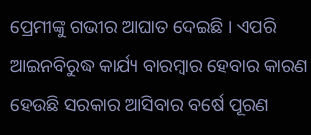ପ୍ରେମୀଙ୍କୁ ଗଭୀର ଆଘାତ ଦେଇଛି । ଏପରି ଆଇନବିରୁଦ୍ଧ କାର୍ଯ୍ୟ ବାରମ୍ବାର ହେବାର କାରଣ ହେଉଛି ସରକାର ଆସିବାର ବର୍ଷେ ପୂରଣ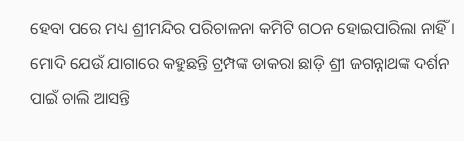ହେବା ପରେ ମଧ୍ୟ ଶ୍ରୀମନ୍ଦିର ପରିଚାଳନା କମିଟି ଗଠନ ହୋଇପାରିଲା ନାହିଁ । ମୋଦି ଯେଉଁ ଯାଗାରେ କହୁଛନ୍ତି ଟ୍ରମ୍ପଙ୍କ ଡାକରା ଛାଡ଼ି ଶ୍ରୀ ଜଗନ୍ନାଥଙ୍କ ଦର୍ଶନ ପାଇଁ ଚାଲି ଆସନ୍ତି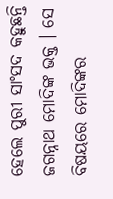ହେଲେ ପୁରୀ ସାଂସଦ କହୁଛନ୍ତି ଜଗନ୍ନାଥ ମୋଦିଙ୍କ ଭକ୍ତ । ସେ ବିଷୟରେ ମୋଦିଙ୍କର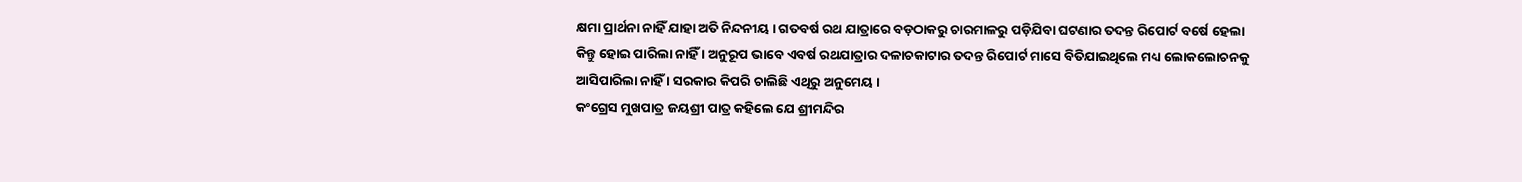କ୍ଷମା ପ୍ରାର୍ଥନା ନାହିଁ ଯାହା ଅତି ନିନ୍ଦନୀୟ । ଗତବର୍ଷ ରଥ ଯାତ୍ରାରେ ବଡ଼ଠାକରୁ ଚାରମାଳରୁ ପଡ଼ିଯିବା ଘଟଣାର ତଦନ୍ତ ରିପୋର୍ଟ ବର୍ଷେ ହେଲା କିନ୍ତୁ ହୋଇ ପାରିଲା ନାହିଁ । ଅନୁରୂପ ଭାବେ ଏବର୍ଷ ରଥଯାତ୍ରାର ଦଳାଚକାଟାର ତଦନ୍ତ ରିପୋର୍ଟ ମାସେ ବିତିଯାଇଥିଲେ ମଧ୍ୟ ଲୋକଲୋଚନକୁ ଆସିପାରିଲା ନାହିଁ । ସରକାର କିପରି ଚାଲିଛି ଏଥିରୁ ଅନୁମେୟ ।
କଂଗ୍ରେସ ମୁଖପାତ୍ର ଜୟଶ୍ରୀ ପାତ୍ର କହିଲେ ଯେ ଶ୍ରୀମନ୍ଦିର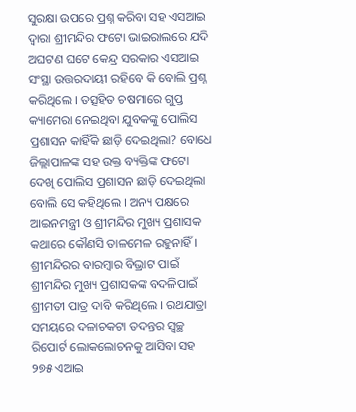ସୁରକ୍ଷା ଉପରେ ପ୍ରଶ୍ନ କରିବା ସହ ଏସଆଇ ଦ୍ୱାରା ଶ୍ରୀମନ୍ଦିର ଫଟୋ ଭାଇରାଲରେ ଯଦି ଅଘଟଣ ଘଟେ କେନ୍ଦ୍ର ସରକାର ଏସଆଇ ସଂସ୍ଥା ଉତ୍ତରଦାୟୀ ରହିବେ କି ବୋଲି ପ୍ରଶ୍ନ କରିଥିଲେ । ତତ୍ସହିତ ଚଷମାରେ ଗୁପ୍ତ କ୍ୟାମେରା ନେଇଥିବା ଯୁବକଙ୍କୁ ପୋଲିସ ପ୍ରଶାସନ କାହିଁକି ଛାଡ଼ି ଦେଇଥିଲା? ବୋଧେ ଜିଲ୍ଲାପାଳଙ୍କ ସହ ଉକ୍ତ ବ୍ୟକ୍ତିଙ୍କ ଫଟୋ ଦେଖି ପୋଲିସ ପ୍ରଶାସନ ଛାଡ଼ି ଦେଇଥିଲା ବୋଲି ସେ କହିଥିଲେ । ଅନ୍ୟ ପକ୍ଷରେ ଆଇନମନ୍ତ୍ରୀ ଓ ଶ୍ରୀମନ୍ଦିର ମୁଖ୍ୟ ପ୍ରଶାସକ କଥାରେ କୌଣସି ତାଳମେଳ ରହୁନାହିଁ । ଶ୍ରୀମନ୍ଦିରର ବାରମ୍ବାର ବିଭ୍ରାଟ ପାଇଁ ଶ୍ରୀମନ୍ଦିର ମୁଖ୍ୟ ପ୍ରଶାସକଙ୍କ ବଦଳିପାଇଁ ଶ୍ରୀମତୀ ପାତ୍ର ଦାବି କରିଥିଲେ । ରଥଯାତ୍ରା ସମୟରେ ଦଳାଚକଟା ତଦନ୍ତର ସ୍ୱଚ୍ଛ ରିପୋର୍ଟ ଲୋକଲୋଚନକୁ ଆସିବା ସହ ୨୭୫ ଏଆଇ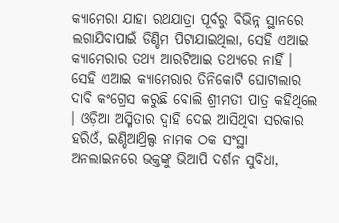କ୍ୟାମେରା ଯାହା ରଥଯାତ୍ରା ପୂର୍ବରୁ ବିଭିନ୍ନ ସ୍ଥାନରେ ଲଗାଯିବାପାଇଁ ଡିଣ୍ଡିମ ପିଟାଯାଇଥିଲା, ସେହି ଏଆଇ କ୍ୟାମେରାର ତଥ୍ୟ ଆରଟିଆଇ ତଥ୍ୟରେ ନାହିଁ । ସେହି ଏଆଇ କ୍ୟାମେରାର ତିନିକୋଟି ଘୋଟାଲାର ଦାବି କଂଗ୍ରେସ କରୁଛି ବୋଲି ଶ୍ରୀମତୀ ପାତ୍ର କହିଥିଲେ । ଓଡ଼ିଆ ଅସ୍ମିତାର ଦ୍ୱାହି ଦେଇ ଆସିଥିବା ସରକାର ହରିଓଁ, ଇଣ୍ଡିଆଥ୍ରିଲ୍ସ ନାମକ ଠକ ସଂସ୍ଥା ଅନଲାଇନରେ ଭକ୍ତଙ୍କୁ ଭିଆପି ଦର୍ଶନ ସୁବିଧା,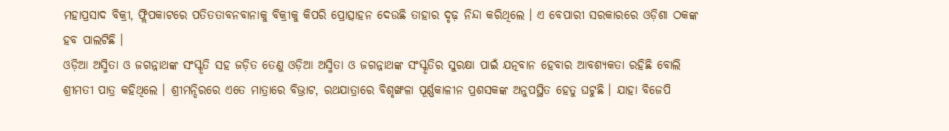ମହାପ୍ରସାଦ ବିକ୍ରୀ, ଫ୍ଲିପକାଟରେ ପତିତତାବନବାନାକୁ ବିକ୍ରୀକୁ କିପରି ପ୍ରୋତ୍ସାହନ ଦେଉଛି ତାହାର ଦୃଢ଼ ନିନ୍ଦା କରିଥିଲେ । ଏ ବେପାରୀ ସରକାରରେ ଓଡ଼ିଶା ଠକଙ୍କ ହବ ପାଲଟିଛି ।
ଓଡ଼ିଆ ଅସ୍ମିତା ଓ ଜଗନ୍ନାଥଙ୍କ ସଂସ୍କୃତି ସହ ଜଡ଼ିତ ତେଣୁ ଓଡ଼ିଆ ଅସ୍ମିତା ଓ ଜଗନ୍ନାଥଙ୍କ ସଂସ୍କୃତିର ସୁରକ୍ଷା ପାଇଁ ଯତ୍ନବାନ ହେବାର ଆବଶ୍ୟକତା ରହିଛି ବୋଲି ଶ୍ରୀମତୀ ପାତ୍ର କହିଥିଲେ । ଶ୍ରୀମନ୍ଦିରରେ ଏତେ ମାତ୍ରାରେ ବିଭ୍ରାଟ, ରଥଯାତ୍ରାରେ ବିଶୃଙ୍ଖଳା ପୂର୍ଣ୍ଣକାଳୀନ ପ୍ରଶସକଙ୍କ ଅନୁପସ୍ଥିତ ହେତୁ ଘଟୁଛି । ଯାହା ବିଜେପି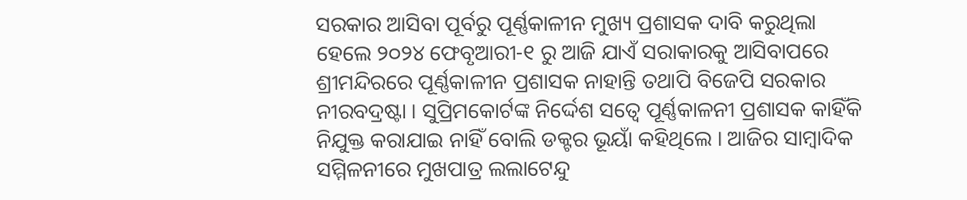ସରକାର ଆସିବା ପୂର୍ବରୁ ପୂର୍ଣ୍ଣକାଳୀନ ମୁଖ୍ୟ ପ୍ରଶାସକ ଦାବି କରୁଥିଲା ହେଲେ ୨୦୨୪ ଫେବୃଆରୀ-୧ ରୁ ଆଜି ଯାଏଁ ସରାକାରକୁ ଆସିବାପରେ ଶ୍ରୀମନ୍ଦିରରେ ପୂର୍ଣ୍ଣକାଳୀନ ପ୍ରଶାସକ ନାହାନ୍ତି ତଥାପି ବିଜେପି ସରକାର ନୀରବଦ୍ରଷ୍ଟା । ସୁପ୍ରିମକୋର୍ଟଙ୍କ ନିର୍ଦ୍ଦେଶ ସତ୍ୱେ ପୂର୍ଣ୍ଣକାଳନୀ ପ୍ରଶାସକ କାହିଁକି ନିଯୁକ୍ତ କରାଯାଇ ନାହିଁ ବୋଲି ଡକ୍ଟର ଭୂୟାଁ କହିଥିଲେ । ଆଜିର ସାମ୍ବାଦିକ ସମ୍ମିଳନୀରେ ମୁଖପାତ୍ର ଲଲାଟେନ୍ଦୁ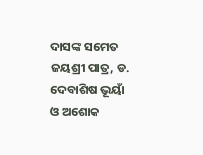ଦାସଙ୍କ ସମେତ ଜୟଶ୍ରୀ ପାତ୍ର, ଡ. ଦେବାଶିଷ ଭୂୟାଁ ଓ ଅଶୋକ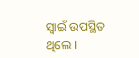ସ୍ୱାଇଁ ଉପସ୍ଥିତ ଥିଲେ ।